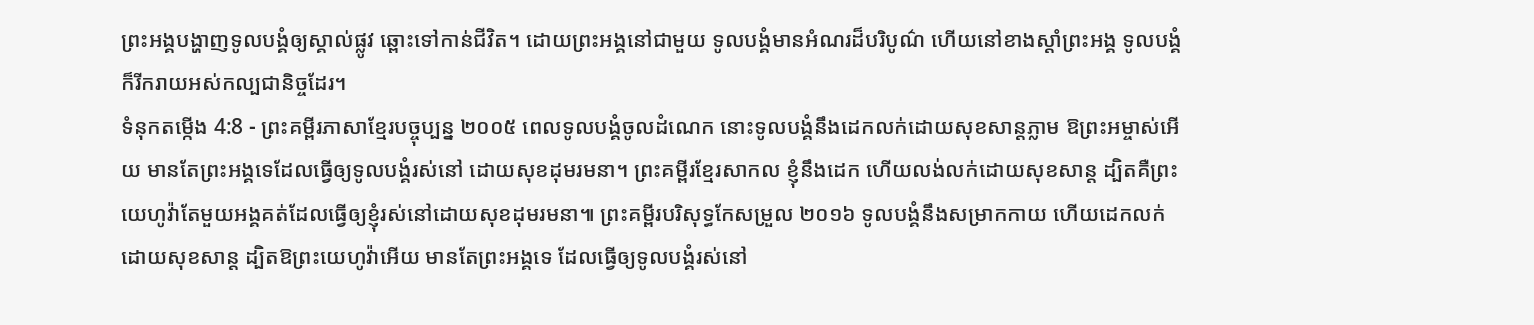ព្រះអង្គបង្ហាញទូលបង្គំឲ្យស្គាល់ផ្លូវ ឆ្ពោះទៅកាន់ជីវិត។ ដោយព្រះអង្គនៅជាមួយ ទូលបង្គំមានអំណរដ៏បរិបូណ៌ ហើយនៅខាងស្ដាំព្រះអង្គ ទូលបង្គំក៏រីករាយអស់កល្បជានិច្ចដែរ។
ទំនុកតម្កើង 4:8 - ព្រះគម្ពីរភាសាខ្មែរបច្ចុប្បន្ន ២០០៥ ពេលទូលបង្គំចូលដំណេក នោះទូលបង្គំនឹងដេកលក់ដោយសុខសាន្តភ្លាម ឱព្រះអម្ចាស់អើយ មានតែព្រះអង្គទេដែលធ្វើឲ្យទូលបង្គំរស់នៅ ដោយសុខដុមរមនា។ ព្រះគម្ពីរខ្មែរសាកល ខ្ញុំនឹងដេក ហើយលង់លក់ដោយសុខសាន្ត ដ្បិតគឺព្រះយេហូវ៉ាតែមួយអង្គគត់ដែលធ្វើឲ្យខ្ញុំរស់នៅដោយសុខដុមរមនា៕ ព្រះគម្ពីរបរិសុទ្ធកែសម្រួល ២០១៦ ទូលបង្គំនឹងសម្រាកកាយ ហើយដេកលក់ដោយសុខសាន្ត ដ្បិតឱព្រះយេហូវ៉ាអើយ មានតែព្រះអង្គទេ ដែលធ្វើឲ្យទូលបង្គំរស់នៅ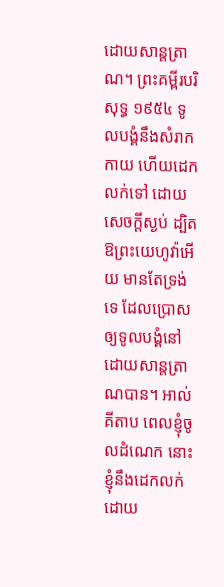ដោយសាន្តត្រាណ។ ព្រះគម្ពីរបរិសុទ្ធ ១៩៥៤ ទូលបង្គំនឹងសំរាកកាយ ហើយដេកលក់ទៅ ដោយសេចក្ដីស្ងប់ ដ្បិតឱព្រះយេហូវ៉ាអើយ មានតែទ្រង់ទេ ដែលប្រោស ឲ្យទូលបង្គំនៅដោយសាន្តត្រាណបាន។ អាល់គីតាប ពេលខ្ញុំចូលដំណេក នោះខ្ញុំនឹងដេកលក់ដោយ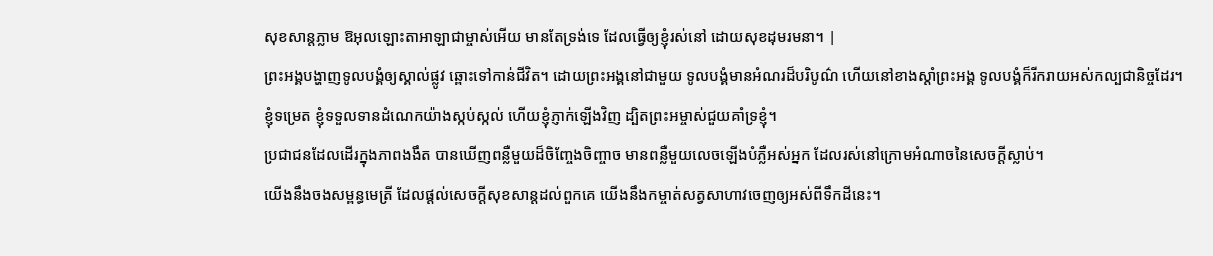សុខសាន្តភ្លាម ឱអុលឡោះតាអាឡាជាម្ចាស់អើយ មានតែទ្រង់ទេ ដែលធ្វើឲ្យខ្ញុំរស់នៅ ដោយសុខដុមរមនា។ |
ព្រះអង្គបង្ហាញទូលបង្គំឲ្យស្គាល់ផ្លូវ ឆ្ពោះទៅកាន់ជីវិត។ ដោយព្រះអង្គនៅជាមួយ ទូលបង្គំមានអំណរដ៏បរិបូណ៌ ហើយនៅខាងស្ដាំព្រះអង្គ ទូលបង្គំក៏រីករាយអស់កល្បជានិច្ចដែរ។
ខ្ញុំទម្រេត ខ្ញុំទទួលទានដំណេកយ៉ាងស្កប់ស្កល់ ហើយខ្ញុំភ្ញាក់ឡើងវិញ ដ្បិតព្រះអម្ចាស់ជួយគាំទ្រខ្ញុំ។
ប្រជាជនដែលដើរក្នុងភាពងងឹត បានឃើញពន្លឺមួយដ៏ចិញ្ចែងចិញ្ចាច មានពន្លឺមួយលេចឡើងបំភ្លឺអស់អ្នក ដែលរស់នៅក្រោមអំណាចនៃសេចក្ដីស្លាប់។
យើងនឹងចងសម្ពន្ធមេត្រី ដែលផ្ដល់សេចក្ដីសុខសាន្តដល់ពួកគេ យើងនឹងកម្ចាត់សត្វសាហាវចេញឲ្យអស់ពីទឹកដីនេះ។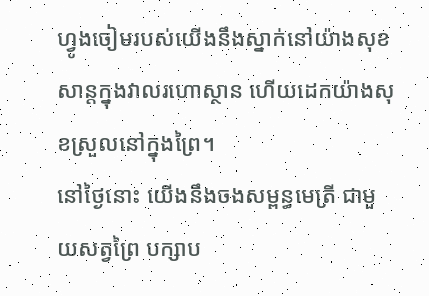ហ្វូងចៀមរបស់យើងនឹងស្នាក់នៅយ៉ាងសុខសាន្តក្នុងវាលរហោស្ថាន ហើយដេកយ៉ាងសុខស្រួលនៅក្នុងព្រៃ។
នៅថ្ងៃនោះ យើងនឹងចងសម្ពន្ធមេត្រី ជាមួយសត្វព្រៃ បក្សាប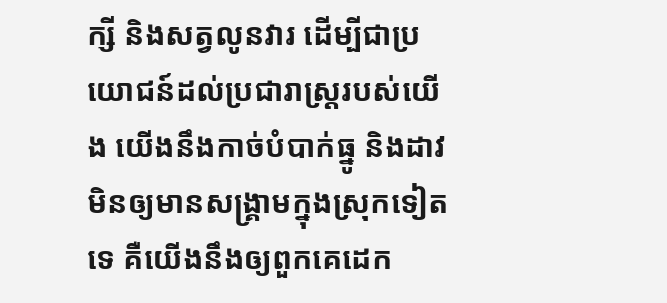ក្សី និងសត្វលូនវារ ដើម្បីជាប្រយោជន៍ដល់ប្រជារាស្ត្ររបស់យើង យើងនឹងកាច់បំបាក់ធ្នូ និងដាវ មិនឲ្យមានសង្គ្រាមក្នុងស្រុកទៀតទេ គឺយើងនឹងឲ្យពួកគេដេក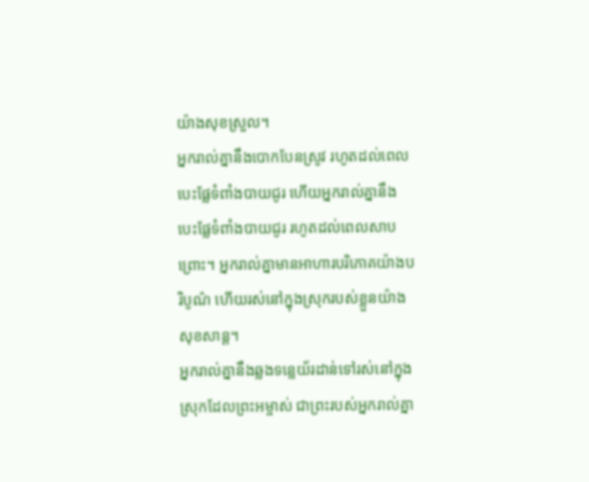យ៉ាងសុខស្រួល។
អ្នករាល់គ្នានឹងបោកបែនស្រូវ រហូតដល់ពេលបេះផ្លែទំពាំងបាយជូរ ហើយអ្នករាល់គ្នានឹងបេះផ្លែទំពាំងបាយជូរ រហូតដល់ពេលសាបព្រោះ។ អ្នករាល់គ្នាមានអាហារបរិភោគយ៉ាងបរិបូណ៌ ហើយរស់នៅក្នុងស្រុករបស់ខ្លួនយ៉ាងសុខសាន្ត។
អ្នករាល់គ្នានឹងឆ្លងទន្លេយ័រដាន់ទៅរស់នៅក្នុងស្រុកដែលព្រះអម្ចាស់ ជាព្រះរបស់អ្នករាល់គ្នា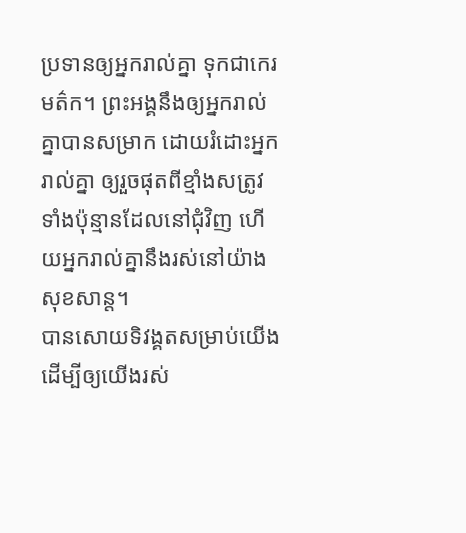ប្រទានឲ្យអ្នករាល់គ្នា ទុកជាកេរមត៌ក។ ព្រះអង្គនឹងឲ្យអ្នករាល់គ្នាបានសម្រាក ដោយរំដោះអ្នករាល់គ្នា ឲ្យរួចផុតពីខ្មាំងសត្រូវទាំងប៉ុន្មានដែលនៅជុំវិញ ហើយអ្នករាល់គ្នានឹងរស់នៅយ៉ាងសុខសាន្ត។
បានសោយទិវង្គតសម្រាប់យើង ដើម្បីឲ្យយើងរស់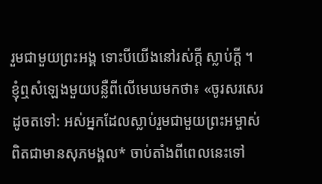រួមជាមួយព្រះអង្គ ទោះបីយើងនៅរស់ក្ដី ស្លាប់ក្ដី ។
ខ្ញុំឮសំឡេងមួយបន្លឺពីលើមេឃមកថា៖ «ចូរសរសេរដូចតទៅ: អស់អ្នកដែលស្លាប់រួមជាមួយព្រះអម្ចាស់ពិតជាមានសុភមង្គល* ចាប់តាំងពីពេលនេះទៅ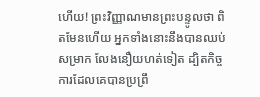ហើយ! ព្រះវិញ្ញាណមានព្រះបន្ទូលថា ពិតមែនហើយ អ្នកទាំងនោះនឹងបានឈប់សម្រាក លែងនឿយហត់ទៀត ដ្បិតកិច្ចការដែលគេបានប្រព្រឹ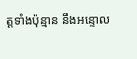ត្តទាំងប៉ុន្មាន នឹងអន្ទោល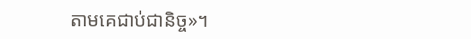តាមគេជាប់ជានិច្ច»។